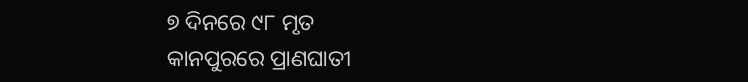୭ ଦିନରେ ୯୮ ମୃତ
କାନପୁରରେ ପ୍ରାଣଘାତୀ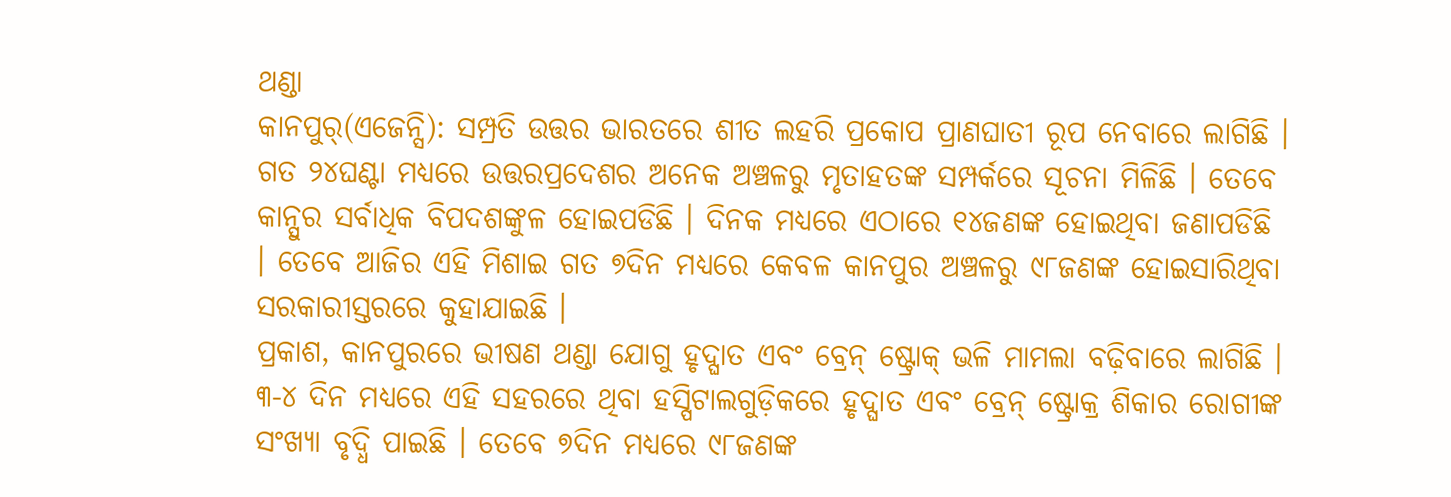ଥଣ୍ଡା
କାନପୁର୍(ଏଜେନ୍ସି): ସମ୍ପ୍ରତି ଉତ୍ତର ଭାରତରେ ଶୀତ ଲହରି ପ୍ରକୋପ ପ୍ରାଣଘାତୀ ରୂପ ନେବାରେ ଲାଗିଛି । ଗତ ୨୪ଘଣ୍ଟା ମଧ୍ୟରେ ଉତ୍ତରପ୍ରଦେଶର ଅନେକ ଅଞ୍ଚଳରୁ ମୃତାହତଙ୍କ ସମ୍ପର୍କରେ ସୂଚନା ମିଳିଛି । ତେବେ କାନ୍ପୁର ସର୍ବାଧିକ ବିପଦଶଙ୍କୁଳ ହୋଇପଡିଛି । ଦିନକ ମଧ୍ୟରେ ଏଠାରେ ୧୪ଜଣଙ୍କ ହୋଇଥିବା ଜଣାପଡିଛି । ତେବେ ଆଜିର ଏହି ମିଶାଇ ଗତ ୭ଦିନ ମଧ୍ୟରେ କେବଳ କାନପୁର ଅଞ୍ଚଳରୁ ୯୮ଜଣଙ୍କ ହୋଇସାରିଥିବା ସରକାରୀସ୍ତରରେ କୁହାଯାଇଛି ।
ପ୍ରକାଶ, କାନପୁରରେ ଭୀଷଣ ଥଣ୍ଡା ଯୋଗୁ ହୃଦ୍ଘାତ ଏବଂ ବ୍ରେନ୍ ଷ୍ଟ୍ରୋକ୍ ଭଳି ମାମଲା ବଢ଼ିବାରେ ଲାଗିଛି । ୩-୪ ଦିନ ମଧ୍ୟରେ ଏହି ସହରରେ ଥିବା ହସ୍ପିଟାଲଗୁଡ଼ିକରେ ହୃଦ୍ଘାତ ଏବଂ ବ୍ରେନ୍ ଷ୍ଟ୍ରୋକ୍ର ଶିକାର ରୋଗୀଙ୍କ ସଂଖ୍ୟା ବୃଦ୍ଧି ପାଇଛି । ତେବେ ୭ଦିନ ମଧ୍ୟରେ ୯୮ଜଣଙ୍କ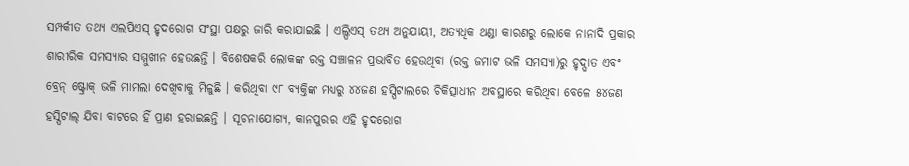ସମ୍ପର୍କୀତ ତଥ୍ୟ ଏଲପିଏସ୍ ହୃଦରୋଗ ସଂସ୍ଥା ପକ୍ଷରୁ ଜାରି କରାଯାଇଛି । ଏଲ୍ପିଏସ୍ ତଥ୍ୟ ଅନୁଯାୟୀ, ଅତ୍ୟଧିକ ଥଣ୍ଡା କାରଣରୁ ଲୋକେ ନାନାଦି ପ୍ରକାର ଶାରୀରିକ ସମସ୍ୟାର ସମ୍ମୁଖୀନ ହେଉଛନ୍ତି । ବିଶେଷକରି ଲୋକଙ୍କ ରକ୍ତ ସଞ୍ଚାଳନ ପ୍ରଭାବିତ ହେଉଥିବା (ରକ୍ତ ଜମାଟ ଭଳି ସମସ୍ୟା)ରୁ ହୃଦ୍ଘାତ ଏବଂ ବ୍ରେନ୍ ଷ୍ଟ୍ରୋକ୍ ଭଳି ମାମଲା ଦେଖିବାକୁ ମିଳୁଛି । କରିଥିବା ୯୮ ବ୍ୟକ୍ତିଙ୍କ ମଧ୍ୟରୁ ୪୪ଜଣ ହସ୍ପିଟାଲରେ ଚିକିତ୍ସାଧୀନ ଅବସ୍ଥାରେ କରିଥିବା ବେଳେ ୫୪ଜଣ ହସ୍ପିଟାଲ୍ ଯିବା ବାଟରେ ହିଁ ପ୍ରାଣ ହରାଇଛନ୍ତି । ସୂଚନାଯୋଗ୍ୟ, କାନପୁରର ଏହି ହୃଦରୋଗ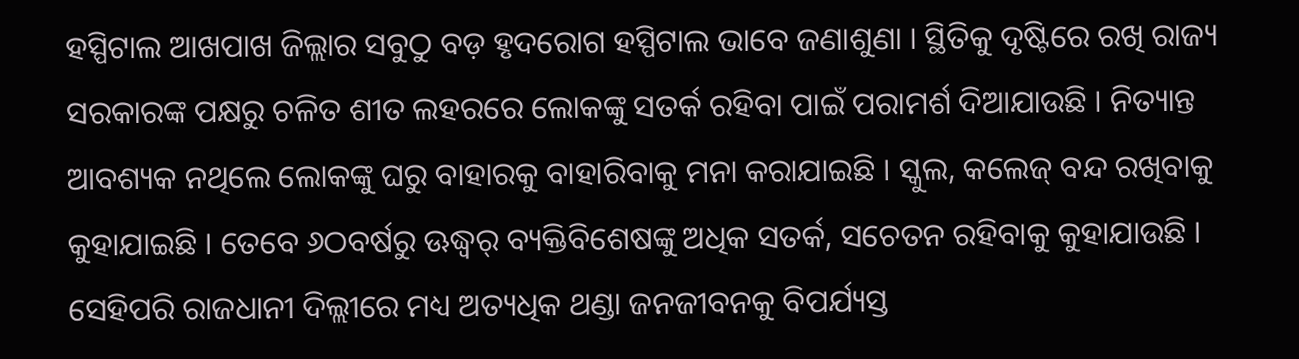ହସ୍ପିଟାଲ ଆଖପାଖ ଜିଲ୍ଲାର ସବୁଠୁ ବଡ଼ ହୃଦରୋଗ ହସ୍ପିଟାଲ ଭାବେ ଜଣାଶୁଣା । ସ୍ଥିତିକୁ ଦୃଷ୍ଟିରେ ରଖି ରାଜ୍ୟ ସରକାରଙ୍କ ପକ୍ଷରୁ ଚଳିତ ଶୀତ ଲହରରେ ଲୋକଙ୍କୁ ସତର୍କ ରହିବା ପାଇଁ ପରାମର୍ଶ ଦିଆଯାଉଛି । ନିତ୍ୟାନ୍ତ ଆବଶ୍ୟକ ନଥିଲେ ଲୋକଙ୍କୁ ଘରୁ ବାହାରକୁ ବାହାରିବାକୁ ମନା କରାଯାଇଛି । ସ୍କୁଲ, କଲେଜ୍ ବନ୍ଦ ରଖିବାକୁ କୁହାଯାଇଛି । ତେବେ ୬ଠବର୍ଷରୁ ଊଦ୍ଧ୍ୱର୍ ବ୍ୟକ୍ତିବିଶେଷଙ୍କୁ ଅଧିକ ସତର୍କ, ସଚେତନ ରହିବାକୁ କୁହାଯାଉଛି । ସେହିପରି ରାଜଧାନୀ ଦିଲ୍ଲୀରେ ମଧ୍ୟ ଅତ୍ୟଧିକ ଥଣ୍ଡା ଜନଜୀବନକୁ ବିପର୍ଯ୍ୟସ୍ତ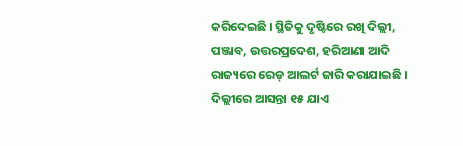କରିଦେଇଛି । ସ୍ଥିତିକୁ ଦୃଷ୍ଟିରେ ରଖି ଦିଲ୍ଲୀ, ପଞ୍ଜାବ, ଉତ୍ତରପ୍ରଦେଶ, ହରିଆଣା ଆଦି ରାଜ୍ୟରେ ରେଡ୍ ଆଲର୍ଟ ଜାରି କରାଯାଇଛି । ଦିଲ୍ଲୀରେ ଆସନ୍ତା ୧୫ ଯାଏ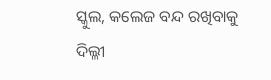ସ୍କୁଲ, କଲେଜ ବନ୍ଦ ରଖିବାକୁ ଦିଲ୍ଳୀ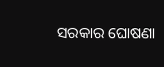ସରକାର ଘୋଷଣା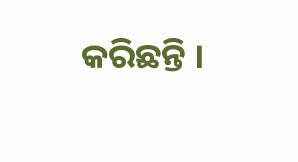କରିଛନ୍ତି ।